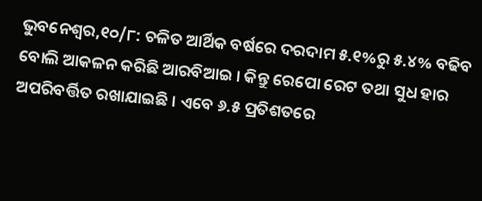ଭୁବନେଶ୍ୱର,୧୦/୮: ଚଳିତ ଆର୍ଥିକ ବର୍ଷରେ ଦରଦାମ ୫.୧%ରୁ ୫.୪% ବଢିବ ବୋଲି ଆକଳନ କରିଛି ଆରବିଆଇ । କିନ୍ତୁ ରେପୋ ରେଟ ତଥା ସୁଧ ହାର ଅପରିବର୍ତ୍ତିତ ରଖାଯାଇଛି । ଏବେ ୬.୫ ପ୍ରତିଶତରେ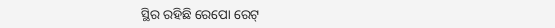ସ୍ଥିର ରହିଛି ରେପୋ ରେଟ୍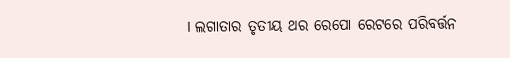। ଲଗାତାର ତୃତୀୟ ଥର ରେପୋ ରେଟରେ ପରିବର୍ତ୍ତନ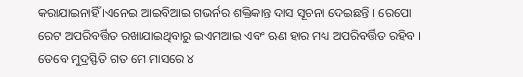କରାଯାଇନାହିଁ ।ଏନେଇ ଆଇବିଆଇ ଗଭର୍ନର ଶକ୍ତିକାନ୍ତ ଦାସ ସୂଚନା ଦେଇଛନ୍ତି । ରେପୋ ରେଟ ଅପରିବର୍ତ୍ତିତ ରଖାଯାଇଥିବାରୁ ଇଏମଆଇ ଏବଂ ଋଣ ହାର ମଧ୍ୟ ଅପରିବର୍ତ୍ତିତ ରହିବ । ତେବେ ମୁଦ୍ରସ୍ଫିତି ଗତ ମେ ମାସରେ ୪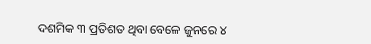ଦଶମିକ ୩ ପ୍ରତିଶତ ଥିବା ବେଳେ ଜୁନରେ ୪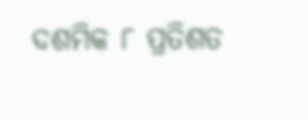ଦଶମିକ ୮ ପ୍ରତିଶତ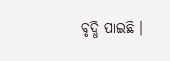ବୃଦ୍ଧି ପାଇଛି ।